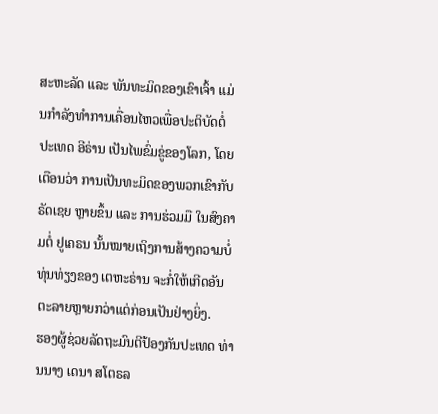ສະຫະລັດ ແລະ ພັນທະມິດຂອງເຂົາເຈົ້າ ແມ່ນກຳລັງທຳການເຄື່ອນໄຫວເພື່ອປະຕິບັດຕໍ່ປະເທດ ອີຣ່ານ ເປັນໄພຂົ່ມຂູ່ຂອງໂລກ, ໂດຍເຕືອນວ່າ ການເປັນທະມິດຂອງພວກເຂົາກັບ ຣັດເຊຍ ຫຼາຍຂຶ້ນ ແລະ ການຮ່ວມມື ໃນສົງຄາມຕໍ່ ຢູເຄຣນ ນັ້ນໝາຍເຖິງການສ້າງຄວາມບໍ່ທຸ່ນທ່ຽງຂອງ ເຕຫະຣ່ານ ຈະກໍ່ໃຫ້ເກີດອັນຕະລາຍຫຼາຍກວ່າແຕ່ກ່ອນເປັນຢ່າງຍິ່ງ.
ຮອງຜູ້ຊ່ວຍລັດຖະມົນຕີປ້ອງກັນປະເທດ ທ່ານນາງ ເດນາ ສໂຕຣລ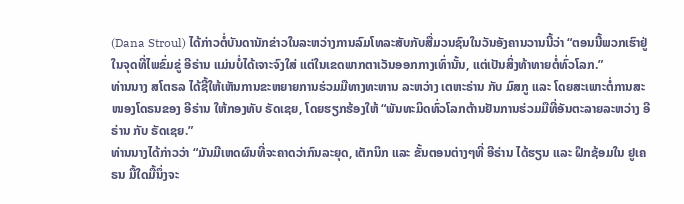(Dana Stroul) ໄດ້ກ່າວຕໍ່ບັນດານັກຂ່າວໃນລະຫວ່າງການລົມໂທລະສັບກັບສື່ມວນຊົນໃນວັນອັງຄານວານນີ້ວ່າ “ຕອນນີ້ພວກເຮົາຢູ່ໃນຈຸດທີ່ໄພຂົ່ມຂູ່ ອີຣ່ານ ແມ່ນບໍ່ໄດ້ເຈາະຈົງໃສ່ ແຕ່ໃນເຂດພາກຕາເວັນອອກກາງເທົ່ານັ້ນ, ແຕ່ເປັນສິ່ງທ້າທາຍຕໍ່ທົ່ວໂລກ.”
ທ່ານນາງ ສໂຕຣລ ໄດ້ຊີ້ໃຫ້ເຫັນການຂະຫຍາຍການຮ່ວມມືທາງທະຫານ ລະຫວ່າງ ເຕຫະຣ່ານ ກັບ ມົສກູ ແລະ ໂດຍສະເພາະຕໍ່ການສະໜອງໂດຣນຂອງ ອີຣ່ານ ໃຫ້ກອງທັບ ຣັດເຊຍ, ໂດຍຮຽກຮ້ອງໃຫ້ “ພັນທະມິດທົ່ວໂລກຕ້ານຢັນການຮ່ວມມືທີ່ອັນຕະລາຍລະຫວ່າງ ອີຣ່ານ ກັບ ຣັດເຊຍ.”
ທ່ານນາງໄດ້ກ່າວວ່າ “ມັນມີເຫດຜົນທີ່ຈະຄາດວ່າກົນລະຍຸດ, ເຕັກນິກ ແລະ ຂັ້ນຕອນຕ່າງໆທີ່ ອີຣ່ານ ໄດ້ຮຽນ ແລະ ຝຶກຊ້ອມໃນ ຢູເຄຣນ ມື້ໃດມື້ນຶ່ງຈະ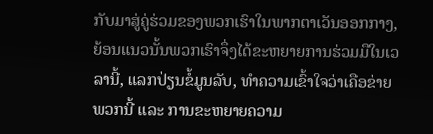ກັບມາສູ່ຄູ່ຮ່ວມຂອງພວກເຮົາໃນພາກຕາເວັນອອກກາງ, ຍ້ອນແນວນັ້ນພວກເຮົາຈຶ່ງໄດ້ຂະຫຍາຍການຮ່ວມມືໃນເວລານີ້, ແລກປ່ຽນຂໍ້ມູນລັບ, ທຳຄວາມເຂົ້າໃຈວ່າເຄືອຂ່າຍພວກນີ້ ແລະ ການຂະຫຍາຍຄວາມ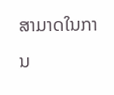ສາມາດໃນການ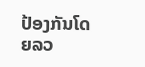ປ້ອງກັນໂດຍລວ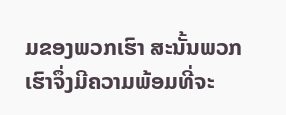ມຂອງພວກເຮົາ ສະນັ້ນພວກເຮົາຈຶ່ງມີຄວາມພ້ອມທີ່ຈະ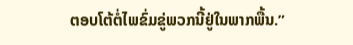ຕອບໂຕ້ຕໍ່ໄພຂົ່ມຂູ່ພວກນີ້ຢູ່ໃນພາກພື້ນ.”